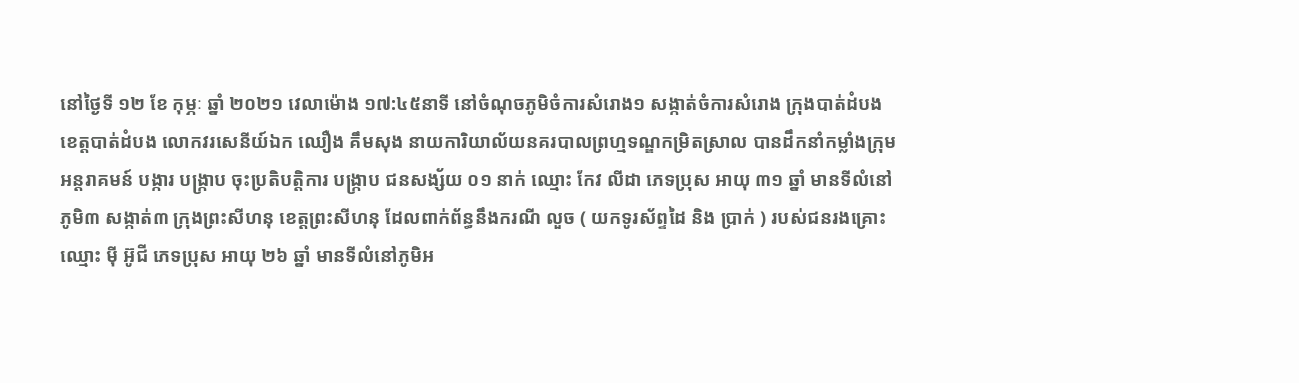នៅថ្ងៃទី ១២ ខែ កុម្ភៈ ឆ្នាំ ២០២១ វេលាម៉ោង ១៧:៤៥នាទី នៅចំណុចភូមិចំការសំរោង១ សង្កាត់ចំការសំរោង ក្រុងបាត់ដំបង ខេត្តបាត់ដំបង លោកវរសេនីយ៍ឯក ឈឿង គឹមសុង នាយការិយាល័យនគរបាលព្រហ្មទណ្ឌកម្រិតស្រាល បានដឹកនាំកម្លាំងក្រុមអន្តរាគមន៍ បង្ការ បង្ក្រាប ចុះប្រតិបត្តិការ បង្ក្រាប ជនសង្ស័យ ០១ នាក់ ឈ្មោះ កែវ លីដា ភេទប្រុស អាយុ ៣១ ឆ្នាំ មានទីលំនៅភូមិ៣ សង្កាត់៣ ក្រុងព្រះសីហនុ ខេត្តព្រះសីហនុ ដែលពាក់ព័ន្ធនឹងករណី លួច ( យកទូរស័ព្ទដៃ និង ប្រាក់ ) របស់ជនរងគ្រោះ ឈ្មោះ ម៉ី អ៊ូជី ភេទប្រុស អាយុ ២៦ ឆ្នាំ មានទីលំនៅភូមិអ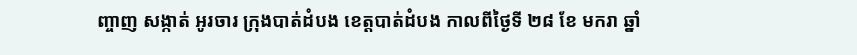ញ្ចាញ សង្កាត់ អូរចារ ក្រុងបាត់ដំបង ខេត្តបាត់ដំបង កាលពីថ្ងៃទី ២៨ ខែ មករា ឆ្នាំ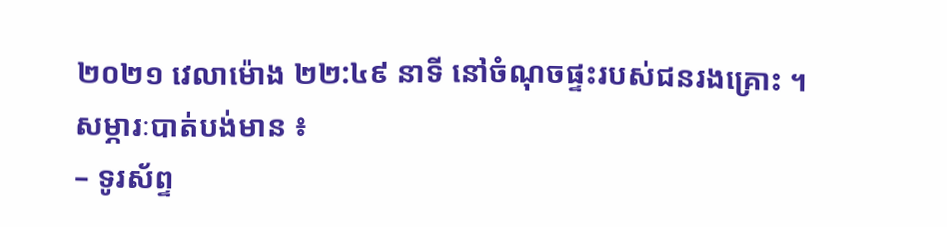២០២១ វេលាម៉ោង ២២:៤៩ នាទី នៅចំណុចផ្ទះរបស់ជនរងគ្រោះ ។
សម្ភារៈបាត់បង់មាន ៖
– ទូរស័ព្ទ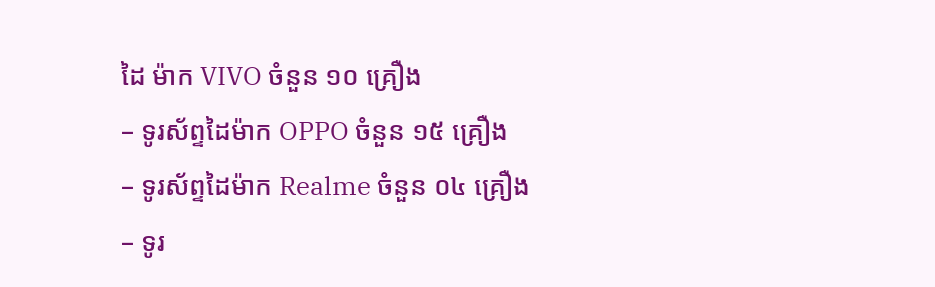ដៃ ម៉ាក VIVO ចំនួន ១០ គ្រឿង
– ទូរស័ព្ទដៃម៉ាក OPPO ចំនួន ១៥ គ្រឿង
– ទូរស័ព្ទដៃម៉ាក Realme ចំនួន ០៤ គ្រឿង
– ទូរ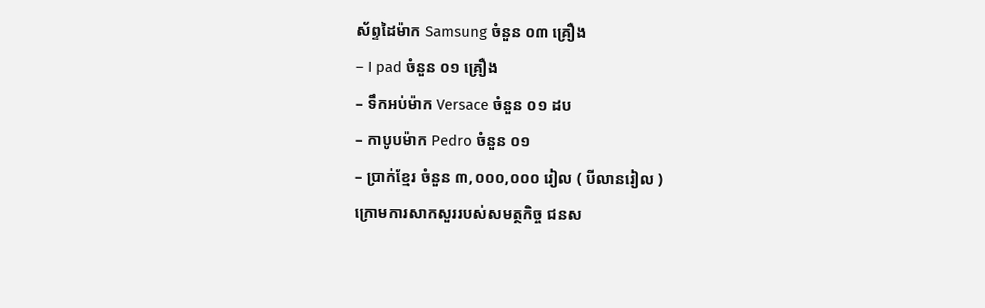ស័ព្ទដៃម៉ាក Samsung ចំនួន ០៣ គ្រឿង
– I pad ចំនួន ០១ គ្រឿង
– ទឹកអប់ម៉ាក Versace ចំនួន ០១ ដប
– កាបូបម៉ាក Pedro ចំនួន ០១
– ប្រាក់ខ្មែរ ចំនួន ៣,០០០,០០០ រៀល ( បីលានរៀល )
ក្រោមការសាកសួររបស់សមត្ថកិច្ច ជនស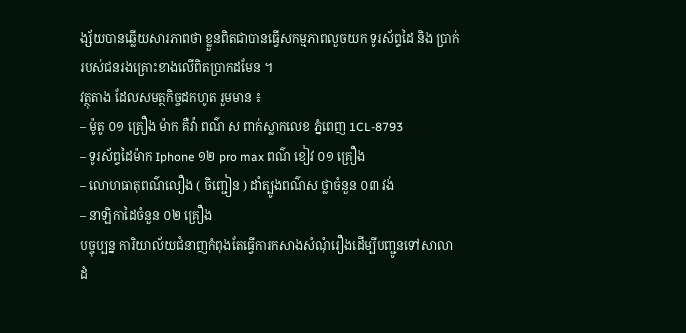ង្ស័យបានឆ្លើយសារភាពថា ខ្លួនពិតជាបានធ្វើសកម្មភាពលួចយក ទូរស័ព្ទដៃ និង ប្រាក់ របស់ជនរងគ្រោះខាងលើពិតប្រាកដមែន ។
វត្ថុតាង ដែលសមត្ថកិច្ចដកហូត រួមមាន ៖
– ម៉ូតូ ០១ គ្រឿង ម៉ាក គឺវ៉ា ពណ៌ ស ពាក់ស្លាកលេខ ភ្នំពេញ 1CL-8793
– ទូរស័ព្ទដៃម៉ាក Iphone ១២ pro max ពណ៌ ខៀវ ០១ គ្រឿង
– លោហធាតុពណ៌លឿង ( ចិញ្ជៀន ) ដាំត្បូងពណ៌ស ថ្លាចំនួន ០៣ វង់
– នាឡិកាដៃចំនួន ០២ គ្រឿង
បច្ចុប្បន្ន ការិយាល័យជំនាញកំពុងតែធ្វើការកសាងសំណុំរឿងដើម្បីបញ្ជូនទៅសាលាដំ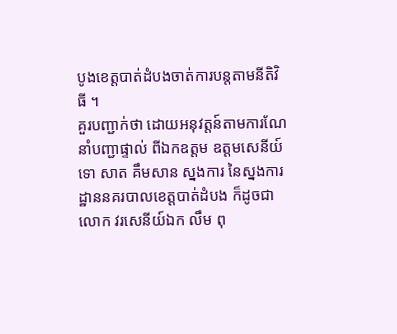បូងខេត្តបាត់ដំបងចាត់ការបន្តតាមនីតិវិធី ។
គួរបញ្ជាក់ថា ដោយអនុវត្តន៍តាមការណែនាំបញ្ជាផ្ទាល់ ពីឯកឧត្ដម ឧត្ដមសេនីយ៍ទោ សាត គឹមសាន ស្នងការ នៃស្នងការដ្ឋាននគរបាលខេត្តបាត់ដំបង ក៏ដូចជាលោក វរសេនីយ៍ឯក លឹម ពុ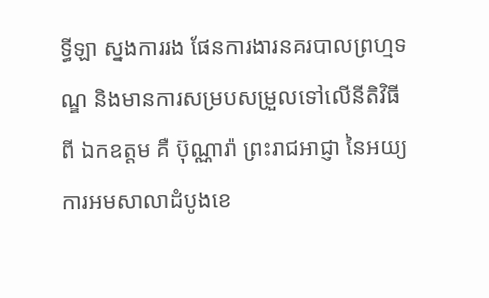ទ្ធីឡា ស្នងការរង ផែនការងារនគរបាលព្រហ្មទណ្ឌ និងមានការសម្របសម្រួលទៅលើនីតិវិធីពី ឯកឧត្ដម គឺ ប៊ុណ្ណារ៉ា ព្រះរាជអាជ្ញា នៃអយ្យការអមសាលាដំបូងខេ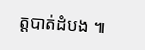ត្តបាត់ដំបង ៕